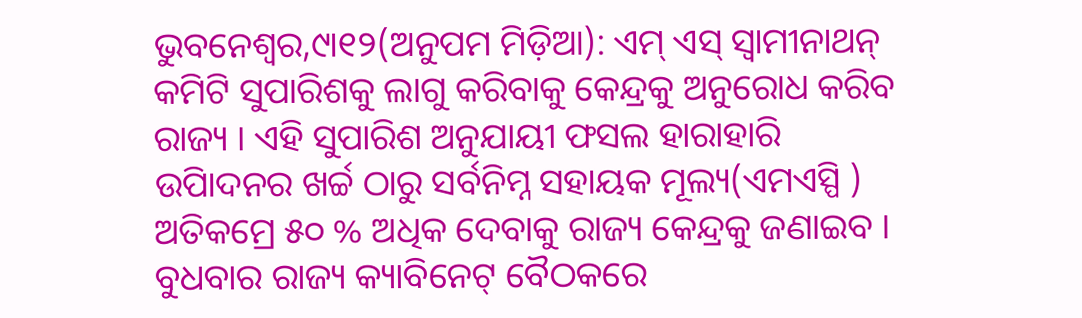ଭୁବନେଶ୍ୱର,୯ା୧୨(ଅନୁପମ ମିଡ଼ିଆ): ଏମ୍ ଏସ୍ ସ୍ୱାମୀନାଥନ୍ କମିଟି ସୁପାରିଶକୁ ଲାଗୁ କରିବାକୁ କେନ୍ଦ୍ରକୁ ଅନୁରୋଧ କରିବ ରାଜ୍ୟ । ଏହି ସୁପାରିଶ ଅନୁଯାୟୀ ଫସଲ ହାରାହାରି ଉପିାଦନର ଖର୍ଚ୍ଚ ଠାରୁ ସର୍ବନିମ୍ନ ସହାୟକ ମୂଲ୍ୟ(ଏମଏସ୍ପି ) ଅତିକମ୍ରେ ୫୦ % ଅଧିକ ଦେବାକୁ ରାଜ୍ୟ କେନ୍ଦ୍ରକୁ ଜଣାଇବ । ବୁଧବାର ରାଜ୍ୟ କ୍ୟାବିନେଟ୍ ବୈଠକରେ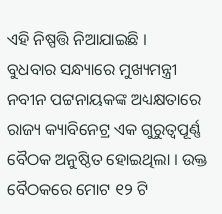ଏହି ନିଷ୍ପତ୍ତି ନିଆଯାଇଛି ।
ବୁଧବାର ସନ୍ଧ୍ୟାରେ ମୁଖ୍ୟମନ୍ତ୍ରୀ ନବୀନ ପଟ୍ଟନାୟକଙ୍କ ଅଧ୍ୟକ୍ଷତାରେ ରାଜ୍ୟ କ୍ୟାବିନେଟ୍ର ଏକ ଗୁରୁତ୍ୱପୂର୍ଣ୍ଣ ବୈଠକ ଅନୁଷ୍ଠିତ ହୋଇଥିଲା । ଉକ୍ତ ବୈଠକରେ ମୋଟ ୧୨ ଟି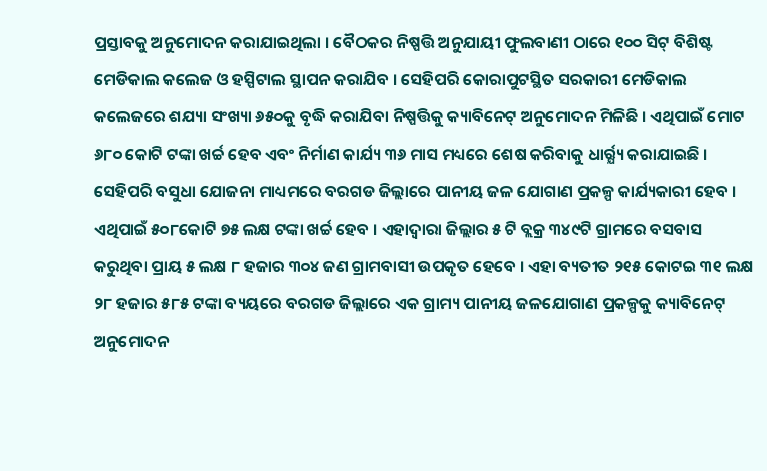ପ୍ରସ୍ତାବକୁ ଅନୁମୋଦନ କରାଯାଇଥିଲା । ବୈଠକର ନିଷ୍ପତ୍ତି ଅନୁଯାୟୀ ଫୁଲବାଣୀ ଠାରେ ୧୦୦ ସିଟ୍ ବିଶିଷ୍ଟ ମେଡିକାଲ କଲେଜ ଓ ହସ୍ପିଟାଲ ସ୍ଥାପନ କରାଯିବ । ସେହିପରି କୋରାପୁଟସ୍ଥିତ ସରକାରୀ ମେଡିକାଲ କଲେଜରେ ଶଯ୍ୟା ସଂଖ୍ୟା ୬୫୦କୁ ବୃଦ୍ଧି କରାଯିବା ନିଷ୍ପତ୍ତିକୁ କ୍ୟାବିନେଟ୍ ଅନୁମୋଦନ ମିଳିଛି । ଏଥିପାଇଁ ମୋଟ ୬୮୦ କୋଟି ଟଙ୍କା ଖର୍ଚ୍ଚ ହେବ ଏବଂ ନିର୍ମାଣ କାର୍ଯ୍ୟ ୩୬ ମାସ ମଧ୍ୟରେ ଶେଷ କରିବାକୁ ଧାର୍ର୍ଯ୍ୟ କରାଯାଇଛି । ସେହିପରି ବସୁଧା ଯୋଜନା ମାଧ୍ୟମରେ ବରଗଡ ଜିଲ୍ଲାରେ ପାନୀୟ ଜଳ ଯୋଗାଣ ପ୍ରକଳ୍ପ କାର୍ଯ୍ୟକାରୀ ହେବ । ଏଥିପାଇଁ ୫୦୮କୋଟି ୭୫ ଲକ୍ଷ ଟଙ୍କା ଖର୍ଚ୍ଚ ହେବ । ଏହାଦ୍ୱାରା ଜିଲ୍ଲାର ୫ ଟି ବ୍ଲକ୍ର ୩୪୯ଟି ଗ୍ରାମରେ ବସବାସ କରୁଥିବା ପ୍ରାୟ ୫ ଲକ୍ଷ ୮ ହଜାର ୩୦୪ ଜଣ ଗ୍ରାମବାସୀ ଉପକୃତ ହେବେ । ଏହା ବ୍ୟତୀତ ୨୧୫ କୋଟଇ ୩୧ ଲକ୍ଷ ୨୮ ହଜାର ୫୮୫ ଟଙ୍କା ବ୍ୟୟରେ ବରଗଡ ଜିଲ୍ଲାରେ ଏକ ଗ୍ରାମ୍ୟ ପାନୀୟ ଜଳଯୋଗାଣ ପ୍ରକଳ୍ପକୁ କ୍ୟାବିନେଟ୍ ଅନୁମୋଦନ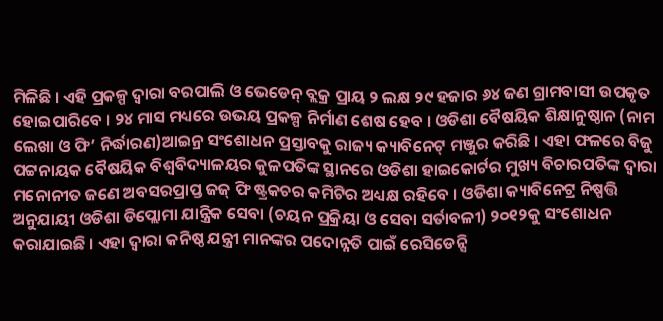ମିଳିଛି । ଏହି ପ୍ରକଳ୍ପ ଦ୍ୱାରା ବରପାଲି ଓ ଭେଡେନ୍ ବ୍ଲକ୍ର ପ୍ରାୟ ୨ ଲକ୍ଷ ୨୯ ହଜାର ୬୪ ଜଣ ଗ୍ରାମବାସୀ ଉପକୃତ ହୋଇପାରିବେ । ୨୪ ମାସ ମଧ୍ୟରେ ଉଭୟ ପ୍ରକଳ୍ପ ନିର୍ମାଣ ଶେଷ ହେବ । ଓଡିଶା ବୈଷୟିକ ଶିକ୍ଷାନୁଷ୍ଠାନ (ନାମ ଲେଖା ଓ ଫି’ ନିର୍ଦ୍ଧାରଣ)ଆଇନ୍ର ସଂଶୋଧନ ପ୍ରସ୍ତାବକୁ ରାଜ୍ୟ କ୍ୟାବିନେଟ୍ ମଞ୍ଜୁର କରିଛି । ଏହା ଫଳରେ ବିଜୁ ପଟ୍ଟନାୟକ ବୈଷୟିକ ବିଶ୍ୱବିଦ୍ୟାଳୟର କୁଳପତିଙ୍କ ସ୍ଥାନରେ ଓଡିଶା ହାଇକୋର୍ଟର ମୁଖ୍ୟ ବିଚାରପତିଙ୍କ ଦ୍ୱାରା ମନୋନୀତ ଜଣେ ଅବସରପ୍ରାପ୍ତ ଜଜ୍ ଫି ଷ୍ଟ୍ରକଚର କମିଟିର ଅଧ୍ୟକ୍ଷ ରହିବେ । ଓଡିଶା କ୍ୟାବିନେଟ୍ର ନିଷ୍ପତ୍ତି ଅନୁଯାୟୀ ଓଡିଶା ଡିପ୍ଲୋମା ଯାନ୍ତ୍ରିକ ସେବା (ଚୟନ ପ୍ରକ୍ରିୟା ଓ ସେବା ସର୍ତାବଳୀ) ୨୦୧୨କୁ ସଂଶୋଧନ କରାଯାଇଛି । ଏହା ଦ୍ୱାରା କନିଷ୍ଠ ଯନ୍ତ୍ରୀ ମାନଙ୍କର ପଦୋନ୍ନତି ପାଇଁ ରେସିଡେନ୍ସି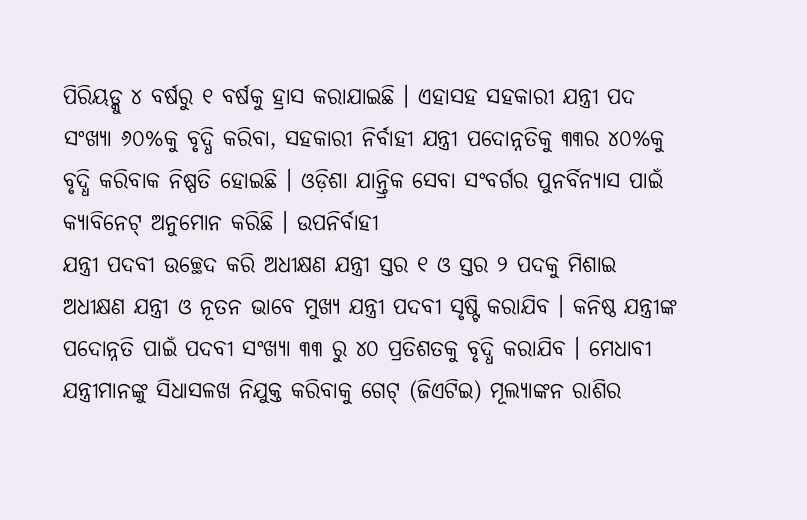ପିରିୟଡ୍କୁ ୪ ବର୍ଷରୁ ୧ ବର୍ଷକୁ ହ୍ରାସ କରାଯାଇଛି । ଏହାସହ ସହକାରୀ ଯନ୍ତ୍ରୀ ପଦ ସଂଖ୍ୟା ୬୦%କୁ ବୃଦ୍ଧି କରିବା, ସହକାରୀ ନିର୍ବାହୀ ଯନ୍ତ୍ରୀ ପଦୋନ୍ନତିକୁ ୩୩ର ୪୦%କୁ ବୃଦ୍ଧି କରିବାକ ନିଷ୍ପତି ହୋଇଛି । ଓଡ଼ିଶା ଯାନ୍ତ୍ରିକ ସେବା ସଂବର୍ଗର ପୁନର୍ବିନ୍ୟାସ ପାଇଁ କ୍ୟାବିନେଟ୍ ଅନୁମୋନ କରିଛି । ଉପନିର୍ବାହୀ
ଯନ୍ତ୍ରୀ ପଦବୀ ଉଚ୍ଛେଦ କରି ଅଧୀକ୍ଷଣ ଯନ୍ତ୍ରୀ ସ୍ତର ୧ ଓ ସ୍ତର ୨ ପଦକୁ ମିଶାଇ ଅଧୀକ୍ଷଣ ଯନ୍ତ୍ରୀ ଓ ନୂତନ ଭାବେ ମୁଖ୍ୟ ଯନ୍ତ୍ରୀ ପଦବୀ ସୃଷ୍ଟି କରାଯିବ । କନିଷ୍ଠ ଯନ୍ତ୍ରୀଙ୍କ ପଦୋନ୍ନତି ପାଇଁ ପଦବୀ ସଂଖ୍ୟା ୩୩ ରୁ ୪୦ ପ୍ରତିଶତକୁ ବୃଦ୍ଧି କରାଯିବ । ମେଧାବୀ ଯନ୍ତ୍ରୀମାନଙ୍କୁ ସିଧାସଳଖ ନିଯୁକ୍ତ କରିବାକୁ ଗେଟ୍ (ଜିଏଟିଇ) ମୂଲ୍ୟାଙ୍କନ ରାଶିର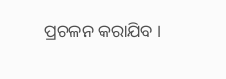ପ୍ରଚଳନ କରାଯିବ ।